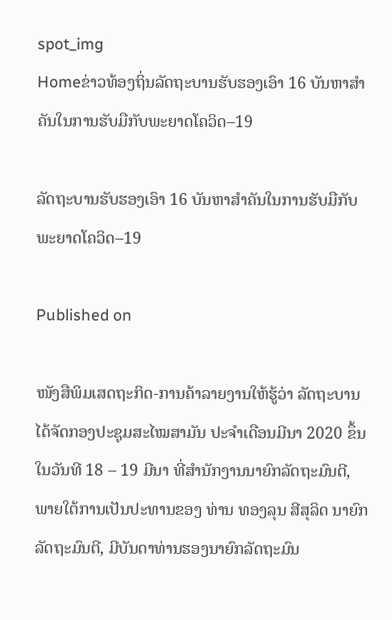spot_img
Homeຂ່າວທ້ອງຖິ່ນລັດຖະບານຮັບຮອງເອົາ 16 ບັນຫາສຳຄັນໃນການຮັບມືກັບພະຍາດໂຄວິດ–19

ລັດຖະບານຮັບຮອງເອົາ 16 ບັນຫາສຳຄັນໃນການຮັບມືກັບພະຍາດໂຄວິດ–19

Published on

ໜັງສືພິມເສດຖະກິດ-ການຄ້າລາຍງານໃຫ້ຮູ້ວ່າ ລັດຖະບານໄດ້ຈັດກອງປະຊຸມສະໄໝສາມັນ ປະຈໍາເດືອນມີນາ 2020 ຂຶ້ນໃນວັນທີ 18 – 19 ມີນາ ທີ່ສໍານັກງານນາຍົກລັດຖະມົນຕີ, ພາຍໃຕ້ການເປັນປະທານຂອງ ທ່ານ ທອງລຸນ ສີສຸລິດ ນາຍົກລັດຖະມົນຕີ, ມີບັນດາທ່ານຮອງນາຍົກລັດຖະມົນ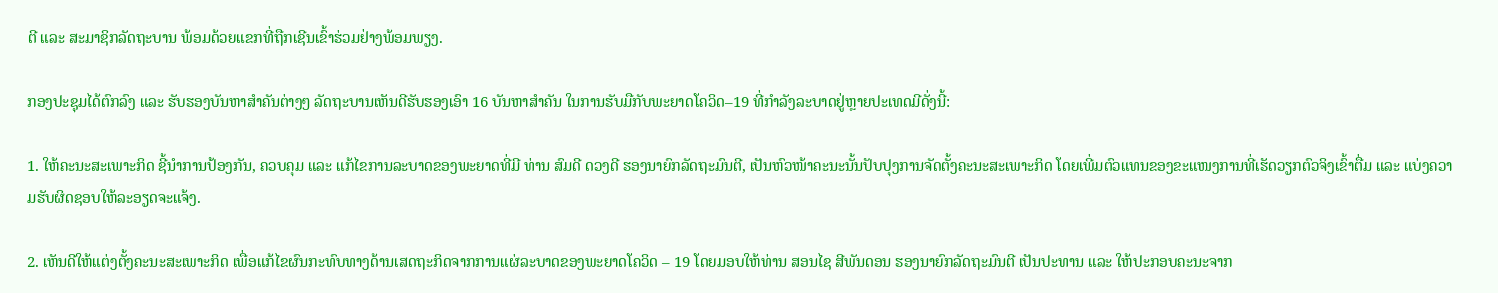ຕີ ແລະ ສະມາຊິກລັດຖະບານ ພ້ອມດ້ວຍແຂກທີ່ຖືກເຊີນເຂົ້າຮ່ວມຢ່າງພ້ອມພຽງ.

ກອງປະຊຸມໄດ້ຕົກລົງ ແລະ ຮັບຮອງບັນຫາສໍາຄັນຕ່າງໆ ລັດຖະບານເຫັນດີຮັບຮອງເອົາ 16 ບັນຫາສຳຄັນ ໃນການຮັບມືກັບພະຍາດໂຄວິດ–19 ທີ່ກຳລັງລະບາດຢູ່ຫຼາຍປະເທດມີດັ່ງນີ້:

1. ໃຫ້ຄະນະສະເພາະກິດ ຊີ້ນຳການປ້ອງກັນ, ຄວບຄຸມ ແລະ ແກ້ໄຂການລະບາດຂອງພະຍາດທີ່ມີ ທ່ານ ສົມດີ ດວງດີ ຮອງນາຍົກລັດຖະມົນຕີ, ເປັນຫົວໜ້າຄະນະນັ້ນປັບປຸງການຈັດຕັ້ງຄະນະສະເພາະກິດ ໂດຍເພີ່ມຕົວແທນຂອງຂະແໜງການທີ່ເຮັດວຽກຕົວຈິງເຂົ້າຕື່ມ ແລະ ແບ່ງຄວາມຮັບຜິດຊອບໃຫ້ລະອຽດຈະແຈ້ງ.

2. ເຫັນດີໃຫ້ແຕ່ງຕັ້ງຄະນະສະເພາະກິດ ເພື່ອແກ້ໄຂຜົນກະທົບທາງດ້ານເສດຖະກິດຈາກການແຜ່ລະບາດຂອງພະຍາດໂຄວິດ – 19 ໂດຍມອບໃຫ້ທ່ານ ສອນໄຊ ສີພັນດອນ ຮອງນາຍົກລັດຖະມົນຕີ ເປັນປະທານ ແລະ ໃຫ້ປະກອບຄະນະຈາກ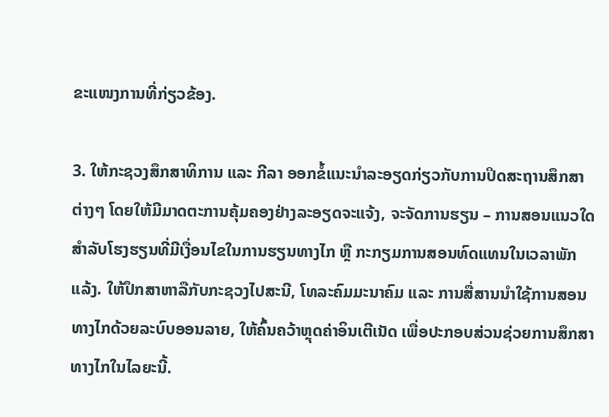ຂະແໜງການທີ່ກ່ຽວຂ້ອງ.

3. ໃຫ້ກະຊວງສຶກສາທິການ ແລະ ກີລາ ອອກຂໍ້ແນະນຳລະອຽດກ່ຽວກັບການປິດສະຖານສຶກສາຕ່າງໆ ໂດຍໃຫ້ມີມາດຕະການຄຸ້ມຄອງຢ່າງລະອຽດຈະແຈ້ງ, ຈະຈັດການຮຽນ – ການສອນແນວໃດ ສຳລັບໂຮງຮຽນທີ່ມີເງື່ອນໄຂໃນການຮຽນທາງໄກ ຫຼື ກະກຽມການສອນທົດແທນໃນເວລາພັກແລ້ງ. ໃຫ້ປຶກສາຫາລືກັບກະຊວງໄປສະນີ, ໂທລະຄົມມະນາຄົມ ແລະ ການສື່ສານນຳໃຊ້ການສອນທາງໄກດ້ວຍລະບົບອອນລາຍ, ໃຫ້ຄົ້ນຄວ້າຫຼຸດຄ່າອິນເຕີເນັດ ເພື່ອປະກອບສ່ວນຊ່ວຍການສຶກສາທາງໄກໃນໄລຍະນີ້.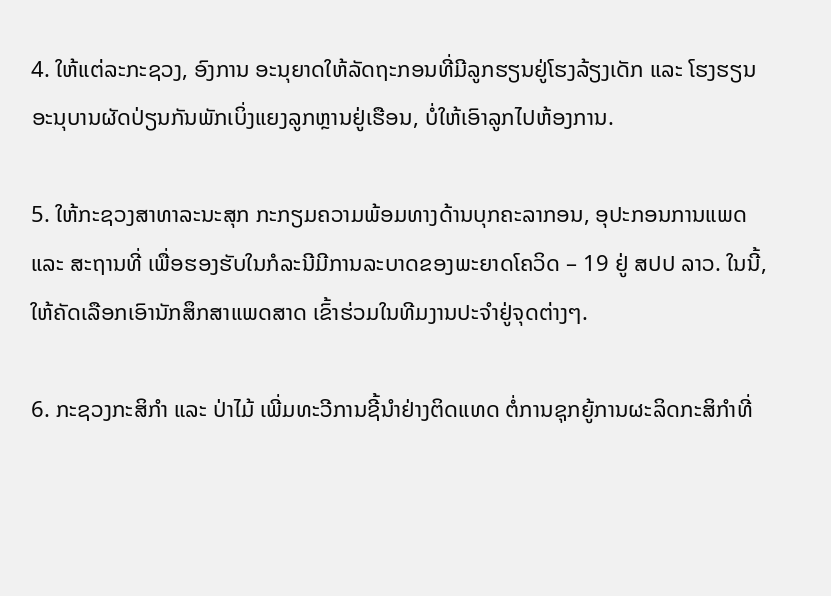4. ໃຫ້ແຕ່ລະກະຊວງ, ອົງການ ອະນຸຍາດໃຫ້ລັດຖະກອນທີ່ມີລູກຮຽນຢູ່ໂຮງລ້ຽງເດັກ ແລະ ໂຮງຮຽນອະນຸບານຜັດປ່ຽນກັນພັກເບິ່ງແຍງລູກຫຼານຢູ່ເຮືອນ, ບໍ່ໃຫ້ເອົາລູກໄປຫ້ອງການ.

5. ໃຫ້ກະຊວງສາທາລະນະສຸກ ກະກຽມຄວາມພ້ອມທາງດ້ານບຸກຄະລາກອນ, ອຸປະກອນການແພດ ແລະ ສະຖານທີ່ ເພື່ອຮອງຮັບໃນກໍລະນີມີການລະບາດຂອງພະຍາດໂຄວິດ – 19 ຢູ່ ສປປ ລາວ. ໃນນີ້, ໃຫ້ຄັດເລືອກເອົານັກສຶກສາແພດສາດ ເຂົ້າຮ່ວມໃນທີມງານປະຈຳຢູ່ຈຸດຕ່າງໆ.

6. ກະຊວງກະສິກຳ ແລະ ປ່າໄມ້ ເພີ່ມທະວີການຊີ້ນຳຢ່າງຕິດແທດ ຕໍ່ການຊຸກຍູ້ການຜະລິດກະສິກຳທີ່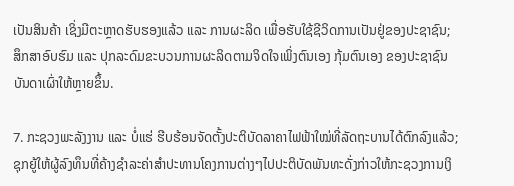ເປັນສິນຄ້າ ເຊິ່ງມີຕະຫຼາດຮັບຮອງແລ້ວ ແລະ ການຜະລິດ ເພື່ອຮັບໃຊ້ຊີວິດການເປັນຢູ່ຂອງປະຊາຊົນ; ສຶກສາອົບຮົມ ແລະ ປຸກລະດົມຂະບວນການຜະລິດຕາມຈິດໃຈເພິ່ງຕົນເອງ ກຸ້ມຕົນເອງ ຂອງປະຊາຊົນບັນດາເຜົ່າໃຫ້ຫຼາຍຂຶ້ນ.

7. ກະຊວງພະລັງງານ ແລະ ບໍ່ແຮ່ ຮີບຮ້ອນຈັດຕັ້ງປະຕິບັດລາຄາໄຟຟ້າໃໝ່ທີ່ລັດຖະບານໄດ້ຕົກລົງແລ້ວ; ຊຸກຍູ້ໃຫ້ຜູ້ລົງທຶນທີ່ຄ້າງຊຳລະຄ່າສຳປະທານໂຄງການຕ່າງໆໄປປະຕິບັດພັນທະດັ່ງກ່າວໃຫ້ກະຊວງການເງິ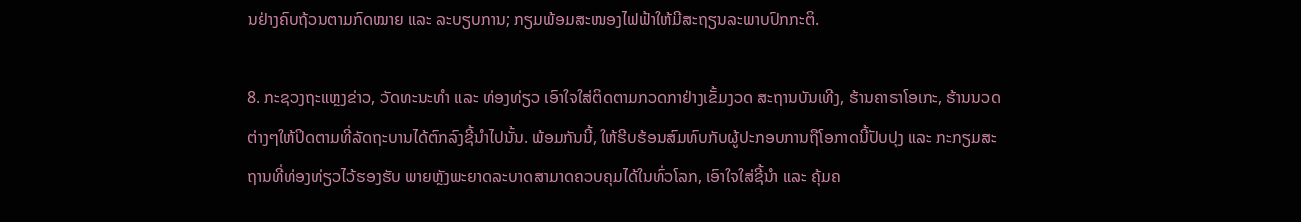ນຢ່າງຄົບຖ້ວນຕາມກົດໝາຍ ແລະ ລະບຽບການ; ກຽມພ້ອມສະໜອງໄຟຟ້າໃຫ້ມີສະຖຽນລະພາບປົກກະຕິ.

8. ກະຊວງຖະແຫຼງຂ່າວ, ວັດທະນະທຳ ແລະ ທ່ອງທ່ຽວ ເອົາໃຈໃສ່ຕິດຕາມກວດກາຢ່າງເຂັ້ມງວດ ສະຖານບັນເທີງ, ຮ້ານຄາຣາໂອເກະ, ຮ້ານນວດຕ່າງໆໃຫ້ປິດຕາມທີ່ລັດຖະບານໄດ້ຕົກລົງຊີ້ນຳໄປນັ້ນ. ພ້ອມກັນນີ້, ໃຫ້ຮີບຮ້ອນສົມທົບກັບຜູ້ປະກອບການຖືໂອກາດນີ້ປັບປຸງ ແລະ ກະກຽມສະຖານທີ່ທ່ອງທ່ຽວໄວ້ຮອງຮັບ ພາຍຫຼັງພະຍາດລະບາດສາມາດຄວບຄຸມໄດ້ໃນທົ່ວໂລກ, ເອົາໃຈໃສ່ຊີ້ນຳ ແລະ ຄຸ້ມຄ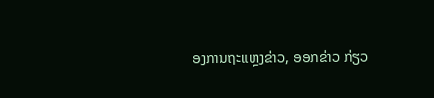ອງການຖະແຫຼງຂ່າວ, ອອກຂ່າວ ກ່ຽວ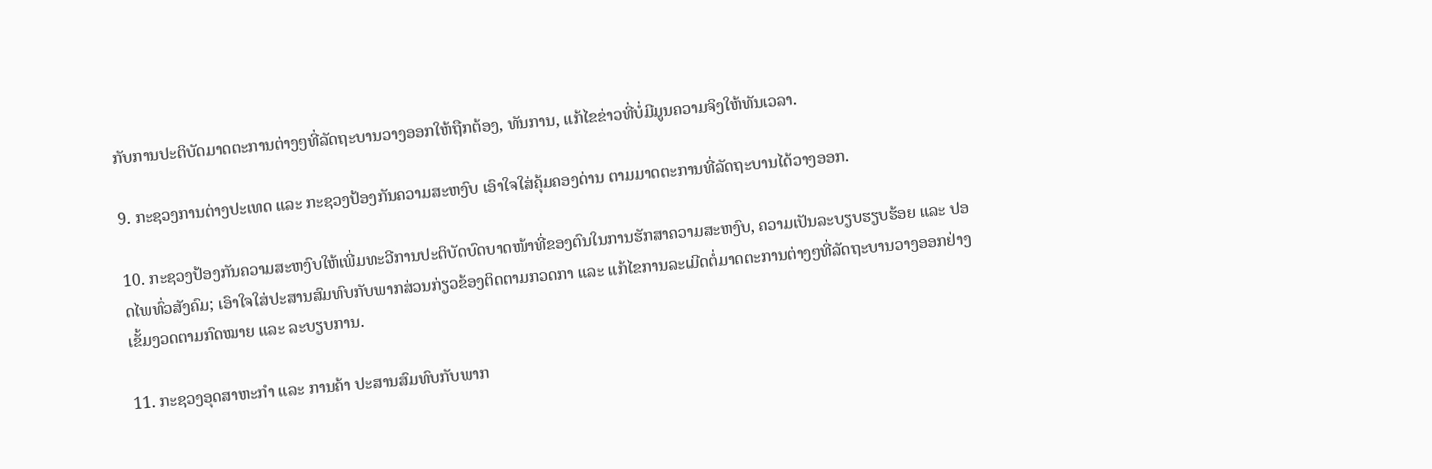ກັບການປະຕິບັດມາດຕະການຕ່າງໆທີ່ລັດຖະບານວາງອອກໃຫ້ຖືກຕ້ອງ, ທັນການ, ແກ້ໄຂຂ່າວທີ່ບໍ່ມີມູນຄວາມຈິງໃຫ້ທັນເວລາ.

9. ກະຊວງການຕ່າງປະເທດ ແລະ ກະຊວງປ້ອງກັນຄວາມສະຫງົບ ເອົາໃຈໃສ່ຄຸ້ມຄອງດ່ານ ຕາມມາດຕະການທີ່ລັດຖະບານໄດ້ວາງອອກ.

10. ກະຊວງປ້ອງກັນຄວາມສະຫງົບໃຫ້ເພີ່ມທະວີການປະຕິບັດບົດບາດໜ້າທີ່ຂອງຕົນໃນການຮັກສາຄວາມສະຫງົບ, ຄວາມເປັນລະບຽບຮຽບຮ້ອຍ ແລະ ປອດໄພທົ່ວສັງຄົມ; ເອົາໃຈໃສ່ປະສານສົມທົບກັບພາກສ່ວນກ່ຽວຂ້ອງຕິດຕາມກວດກາ ແລະ ແກ້ໄຂການລະເມີດຕໍ່ມາດຕະການຕ່າງໆທີ່ລັດຖະບານວາງອອກຢ່າງເຂັ້ມງວດຕາມກົດໝາຍ ແລະ ລະບຽບການ.

11. ກະຊວງອຸດສາຫະກຳ ແລະ ການຄ້າ ປະສານສົມທົບກັບພາກ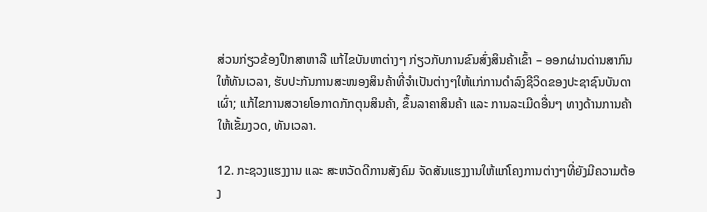ສ່ວນກ່ຽວຂ້ອງປຶກສາຫາລື ແກ້ໄຂບັນຫາຕ່າງໆ ກ່ຽວກັບການຂົນສົ່ງສິນຄ້າເຂົ້າ – ອອກຜ່ານດ່ານສາກົນໃຫ້ທັນເວລາ, ຮັບປະກັນການສະໜອງສິນຄ້າທີ່ຈຳເປັນຕ່າງໆໃຫ້ແກ່ການດຳລົງຊີວິດຂອງປະຊາຊົນບັນດາເຜົ່າ; ແກ້ໄຂການສວາຍໂອກາດກັກຕຸນສິນຄ້າ, ຂຶ້ນລາຄາສິນຄ້າ ແລະ ການລະເມີດອື່ນໆ ທາງດ້ານການຄ້າໃຫ້ເຂັ້ມງວດ, ທັນເວລາ.

12. ກະຊວງແຮງງານ ແລະ ສະຫວັດດີການສັງຄົມ ຈັດສັນແຮງງານໃຫ້ແກ່ໂຄງການຕ່າງໆທີ່ຍັງມີຄວາມຕ້ອງ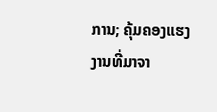ການ; ຄຸ້ມຄອງແຮງງານທີ່ມາຈາ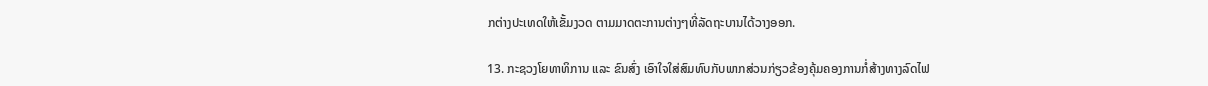ກຕ່າງປະເທດໃຫ້ເຂັ້ມງວດ ຕາມມາດຕະການຕ່າງໆທີ່ລັດຖະບານໄດ້ວາງອອກ.

13. ກະຊວງໂຍທາທິການ ແລະ ຂົນສົ່ງ ເອົາໃຈໃສ່ສົມທົບກັບພາກສ່ວນກ່ຽວຂ້ອງຄຸ້ມຄອງການກໍ່ສ້າງທາງລົດໄຟ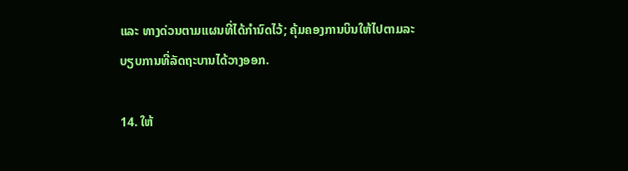ແລະ ທາງດ່ວນຕາມແຜນທີ່ໄດ້ກຳນົດໄວ້; ຄຸ້ມຄອງການບິນໃຫ້ໄປຕາມລະບຽບການທີ່ລັດຖະບານໄດ້ວາງອອກ.

14. ໃຫ້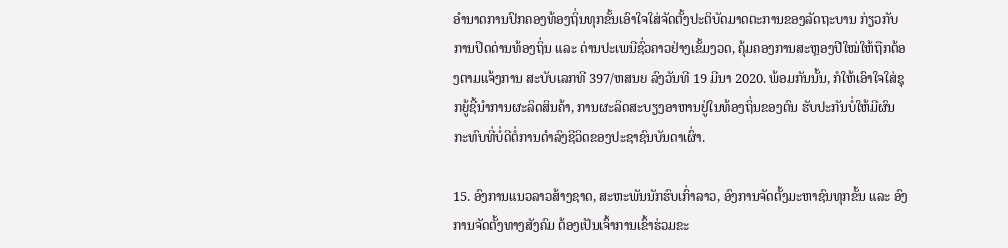ອຳນາດການປົກຄອງທ້ອງຖິ່ນທຸກຂັ້ນເອົາໃຈໃສ່ຈັດຕັ້ງປະຕິບັດມາດຕະການຂອງລັດຖະບານ ກ່ຽວກັບການປິດດ່ານທ້ອງຖິ່ນ ແລະ ດ່ານປະເພນີຊົ່ວຄາວຢ່າງເຂັ້ມງວດ, ຄຸ້ມຄອງການສະຫຼອງປີໃໝ່ໃຫ້ຖືກຕ້ອງຕາມແຈ້ງການ ສະບັບເລກທີ 397/ຫສນຍ ລົງວັນທີ 19 ມີນາ 2020. ພ້ອມກັນນັ້ນ, ກໍໃຫ້ເອົາໃຈໃສ່ຊຸກຍູ້ຊີ້ນຳການຜະລິດສິນຄ້າ, ການຜະລິດສະບຽງອາຫານຢູ່ໃນທ້ອງຖິ່ນຂອງຕົນ ຮັບປະກັນບໍ່ໃຫ້ມີຜົນກະທົບທີ່ບໍ່ດີຕໍ່ການດຳລົງຊີວິດຂອງປະຊາຊົນບັນດາເຜົ່າ.

15. ອົງການແນວລາວສ້າງຊາດ, ສະຫະພັນນັກຮົບເກົ່າລາວ, ອົງການຈັດຕັ້ງມະຫາຊົນທຸກຂັ້ນ ແລະ ອົງການຈັດຕັ້ງທາງສັງຄົມ ຕ້ອງເປັນເຈົ້າການເຂົ້າຮ່ວມຂະ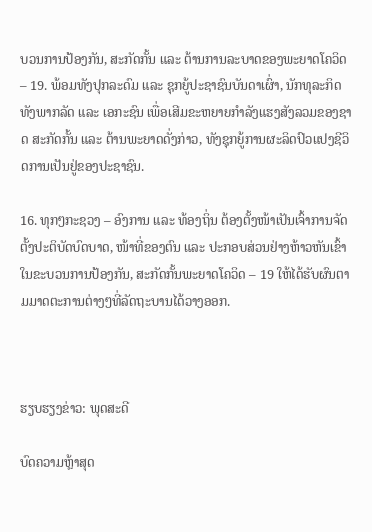ບວນການປ້ອງກັນ, ສະກັດກັ້ນ ແລະ ຕ້ານການລະບາດຂອງພະຍາດໂຄວິດ – 19. ພ້ອມທັງປຸກລະດົມ ແລະ ຊຸກຍູ້ປະຊາຊົນບັນດາເຜົ່າ, ນັກທຸລະກິດທັງພາກລັດ ແລະ ເອກະຊົນ ເພື່ອເສີມຂະຫຍາຍກຳລັງແຮງສັງລວມຂອງຊາດ ສະກັດກັ້ນ ແລະ ຕ້ານພະຍາດດັ່ງກ່າວ, ທັງຊຸກຍູ້ການຜະລິດປົວແປງຊີວິດການເປັນຢູ່ຂອງປະຊາຊົນ.

16. ທຸກໆກະຊວງ – ອົງການ ແລະ ທ້ອງຖິ່ນ ຕ້ອງຕັ້ງໜ້າເປັນເຈົ້າການຈັດຕັ້ງປະຕິບັດບົດບາດ, ໜ້າທີ່ຂອງຕົນ ແລະ ປະກອບສ່ວນຢ່າງຫ້າວຫັນເຂົ້າໃນຂະບວນການປ້ອງກັນ, ສະກັດກັ້ນພະຍາດໂຄວິດ – 19 ໃຫ້ໄດ້ຮັບຜົນຕາມມາດຕະການຕ່າງໆທີ່ລັດຖະບານໄດ້ວາງອອກ.



ຮຽບຮຽງຂ່າວ: ພຸດສະດີ

ບົດຄວາມຫຼ້າສຸດ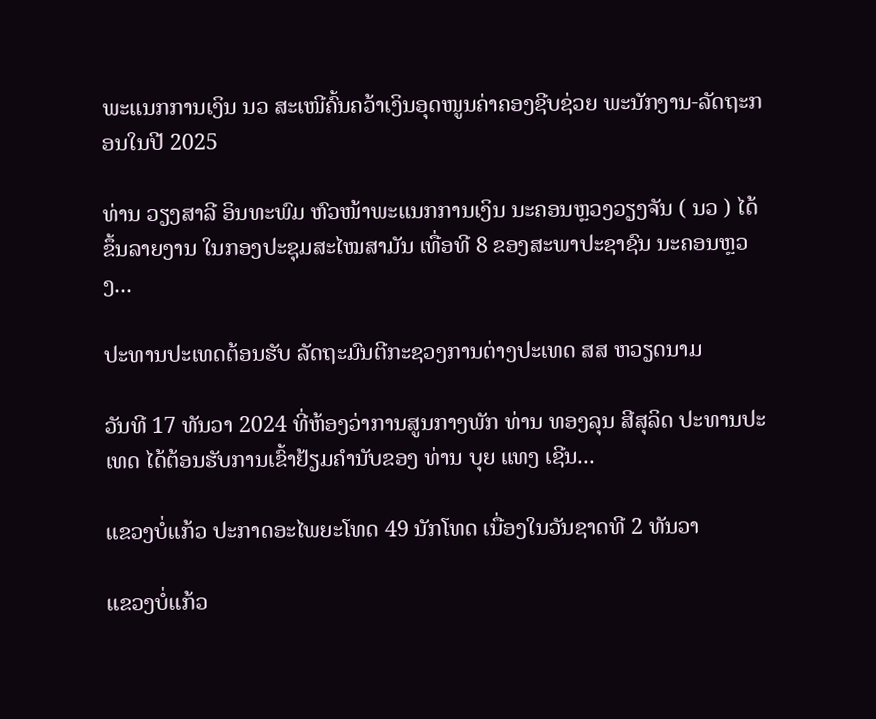ພະແນກການເງິນ ນວ ສະເໜີຄົ້ນຄວ້າເງິນອຸດໜູນຄ່າຄອງຊີບຊ່ວຍ ພະນັກງານ-ລັດຖະກອນໃນປີ 2025

ທ່ານ ວຽງສາລີ ອິນທະພົມ ຫົວໜ້າພະແນກການເງິນ ນະຄອນຫຼວງວຽງຈັນ ( ນວ ) ໄດ້ຂຶ້ນລາຍງານ ໃນກອງປະຊຸມສະໄໝສາມັນ ເທື່ອທີ 8 ຂອງສະພາປະຊາຊົນ ນະຄອນຫຼວງ...

ປະທານປະເທດຕ້ອນຮັບ ລັດຖະມົນຕີກະຊວງການຕ່າງປະເທດ ສສ ຫວຽດນາມ

ວັນທີ 17 ທັນວາ 2024 ທີ່ຫ້ອງວ່າການສູນກາງພັກ ທ່ານ ທອງລຸນ ສີສຸລິດ ປະທານປະເທດ ໄດ້ຕ້ອນຮັບການເຂົ້າຢ້ຽມຄຳນັບຂອງ ທ່ານ ບຸຍ ແທງ ເຊີນ...

ແຂວງບໍ່ແກ້ວ ປະກາດອະໄພຍະໂທດ 49 ນັກໂທດ ເນື່ອງໃນວັນຊາດທີ 2 ທັນວາ

ແຂວງບໍ່ແກ້ວ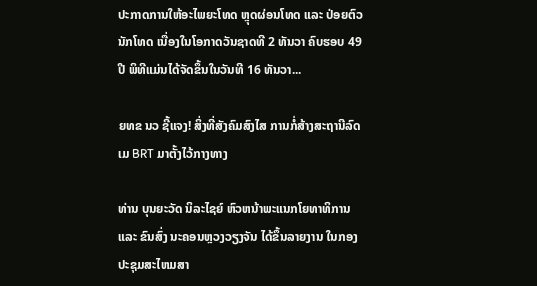ປະກາດການໃຫ້ອະໄພຍະໂທດ ຫຼຸດຜ່ອນໂທດ ແລະ ປ່ອຍຕົວນັກໂທດ ເນື່ອງໃນໂອກາດວັນຊາດທີ 2 ທັນວາ ຄົບຮອບ 49 ປີ ພິທີແມ່ນໄດ້ຈັດຂຶ້ນໃນວັນທີ 16 ທັນວາ...

ຍທຂ ນວ ຊີ້ແຈງ! ສິ່ງທີ່ສັງຄົມສົງໄສ ການກໍ່ສ້າງສະຖານີລົດເມ BRT ມາຕັ້ງໄວ້ກາງທາງ

ທ່ານ ບຸນຍະວັດ ນິລະໄຊຍ໌ ຫົວຫນ້າພະແນກໂຍທາທິການ ແລະ ຂົນສົ່ງ ນະຄອນຫຼວງວຽງຈັນ ໄດ້ຂຶ້ນລາຍງານ ໃນກອງປະຊຸມສະໄຫມສາ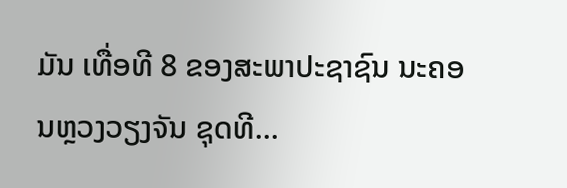ມັນ ເທື່ອທີ 8 ຂອງສະພາປະຊາຊົນ ນະຄອນຫຼວງວຽງຈັນ ຊຸດທີ...